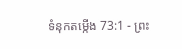ទំនុកតម្កើង 73:1 - ព្រះ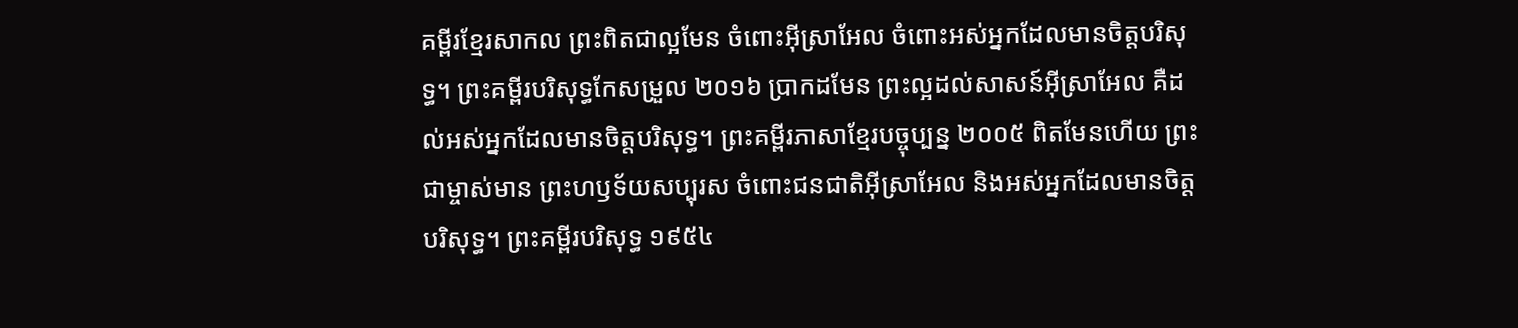គម្ពីរខ្មែរសាកល ព្រះពិតជាល្អមែន ចំពោះអ៊ីស្រាអែល ចំពោះអស់អ្នកដែលមានចិត្តបរិសុទ្ធ។ ព្រះគម្ពីរបរិសុទ្ធកែសម្រួល ២០១៦ ប្រាកដមែន ព្រះល្អដល់សាសន៍អ៊ីស្រាអែល គឺដល់អស់អ្នកដែលមានចិត្តបរិសុទ្ធ។ ព្រះគម្ពីរភាសាខ្មែរបច្ចុប្បន្ន ២០០៥ ពិតមែនហើយ ព្រះជាម្ចាស់មាន ព្រះហឫទ័យសប្បុរស ចំពោះជនជាតិអ៊ីស្រាអែល និងអស់អ្នកដែលមានចិត្តបរិសុទ្ធ។ ព្រះគម្ពីរបរិសុទ្ធ ១៩៥៤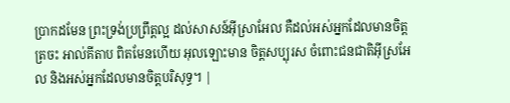ប្រាកដមែន ព្រះទ្រង់ប្រព្រឹត្តល្អ ដល់សាសន៍អ៊ីស្រាអែល គឺដល់អស់អ្នកដែលមានចិត្តត្រចះ អាល់គីតាប ពិតមែនហើយ អុលឡោះមាន ចិត្តសប្បុរស ចំពោះជនជាតិអ៊ីស្រអែល និងអស់អ្នកដែលមានចិត្តបរិសុទ្ធ។ |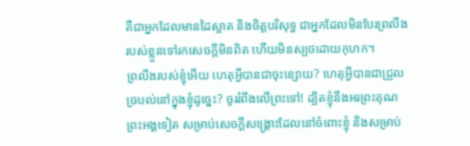គឺជាអ្នកដែលមានដៃស្អាត និងចិត្តបរិសុទ្ធ ជាអ្នកដែលមិនបែរព្រលឹងរបស់ខ្លួនទៅរកសេចក្ដីមិនពិត ហើយមិនស្បថដោយកុហក។
ព្រលឹងរបស់ខ្ញុំអើយ ហេតុអ្វីបានជាចុះខ្សោយ? ហេតុអ្វីបានជាជ្រួលច្របល់នៅក្នុងខ្ញុំដូច្នេះ? ចូររំពឹងលើព្រះទៅ! ដ្បិតខ្ញុំនឹងអរព្រះគុណព្រះអង្គទៀត សម្រាប់សេចក្ដីសង្គ្រោះដែលនៅចំពោះខ្ញុំ និងសម្រាប់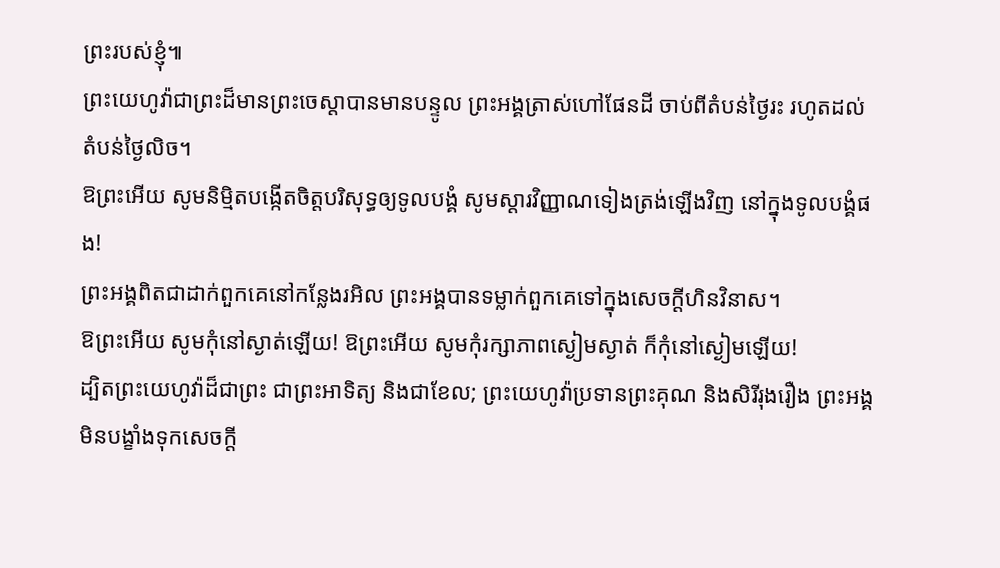ព្រះរបស់ខ្ញុំ៕
ព្រះយេហូវ៉ាជាព្រះដ៏មានព្រះចេស្ដាបានមានបន្ទូល ព្រះអង្គត្រាស់ហៅផែនដី ចាប់ពីតំបន់ថ្ងៃរះ រហូតដល់តំបន់ថ្ងៃលិច។
ឱព្រះអើយ សូមនិម្មិតបង្កើតចិត្តបរិសុទ្ធឲ្យទូលបង្គំ សូមស្ដារវិញ្ញាណទៀងត្រង់ឡើងវិញ នៅក្នុងទូលបង្គំផង!
ព្រះអង្គពិតជាដាក់ពួកគេនៅកន្លែងរអិល ព្រះអង្គបានទម្លាក់ពួកគេទៅក្នុងសេចក្ដីហិនវិនាស។
ឱព្រះអើយ សូមកុំនៅស្ងាត់ឡើយ! ឱព្រះអើយ សូមកុំរក្សាភាពស្ងៀមស្ងាត់ ក៏កុំនៅស្ងៀមឡើយ!
ដ្បិតព្រះយេហូវ៉ាដ៏ជាព្រះ ជាព្រះអាទិត្យ និងជាខែល; ព្រះយេហូវ៉ាប្រទានព្រះគុណ និងសិរីរុងរឿង ព្រះអង្គមិនបង្ខាំងទុកសេចក្ដី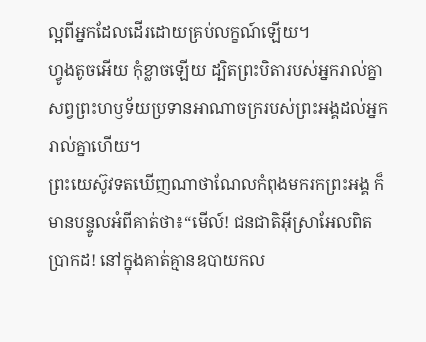ល្អពីអ្នកដែលដើរដោយគ្រប់លក្ខណ៍ឡើយ។
ហ្វូងតូចអើយ កុំខ្លាចឡើយ ដ្បិតព្រះបិតារបស់អ្នករាល់គ្នាសព្វព្រះហឫទ័យប្រទានអាណាចក្ររបស់ព្រះអង្គដល់អ្នករាល់គ្នាហើយ។
ព្រះយេស៊ូវទតឃើញណាថាណែលកំពុងមករកព្រះអង្គ ក៏មានបន្ទូលអំពីគាត់ថា៖“មើល៍! ជនជាតិអ៊ីស្រាអែលពិតប្រាកដ! នៅក្នុងគាត់គ្មានឧបាយកល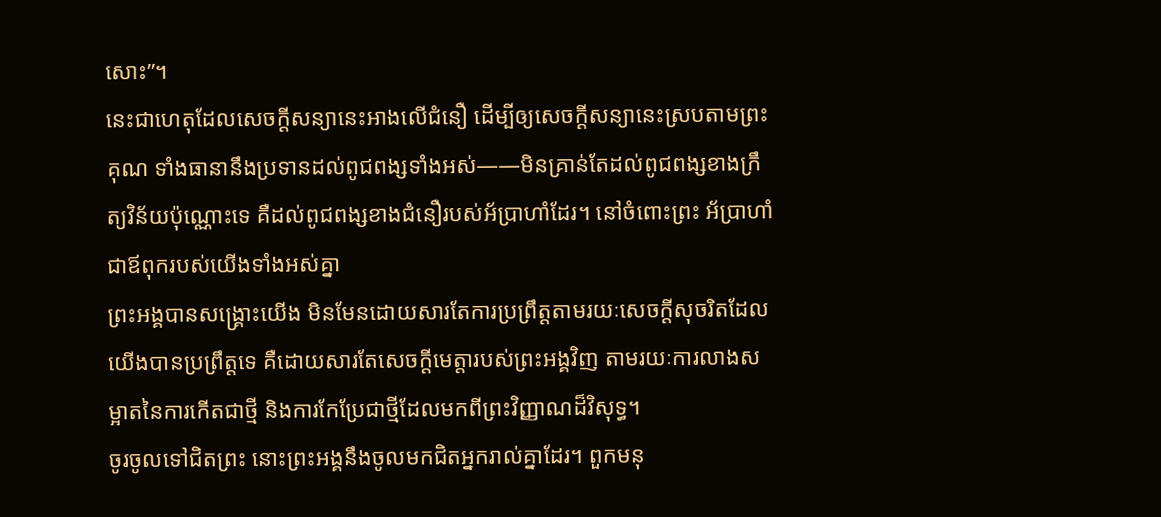សោះ”។
នេះជាហេតុដែលសេចក្ដីសន្យានេះអាងលើជំនឿ ដើម្បីឲ្យសេចក្ដីសន្យានេះស្របតាមព្រះគុណ ទាំងធានានឹងប្រទានដល់ពូជពង្សទាំងអស់——មិនគ្រាន់តែដល់ពូជពង្សខាងក្រឹត្យវិន័យប៉ុណ្ណោះទេ គឺដល់ពូជពង្សខាងជំនឿរបស់អ័ប្រាហាំដែរ។ នៅចំពោះព្រះ អ័ប្រាហាំជាឪពុករបស់យើងទាំងអស់គ្នា
ព្រះអង្គបានសង្គ្រោះយើង មិនមែនដោយសារតែការប្រព្រឹត្តតាមរយៈសេចក្ដីសុចរិតដែលយើងបានប្រព្រឹត្តទេ គឺដោយសារតែសេចក្ដីមេត្តារបស់ព្រះអង្គវិញ តាមរយៈការលាងសម្អាតនៃការកើតជាថ្មី និងការកែប្រែជាថ្មីដែលមកពីព្រះវិញ្ញាណដ៏វិសុទ្ធ។
ចូរចូលទៅជិតព្រះ នោះព្រះអង្គនឹងចូលមកជិតអ្នករាល់គ្នាដែរ។ ពួកមនុ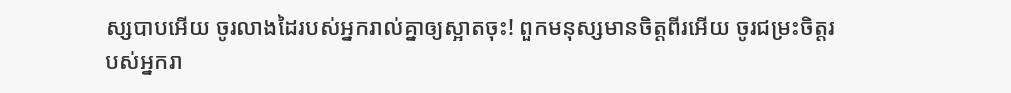ស្សបាបអើយ ចូរលាងដៃរបស់អ្នករាល់គ្នាឲ្យស្អាតចុះ! ពួកមនុស្សមានចិត្តពីរអើយ ចូរជម្រះចិត្តរបស់អ្នករា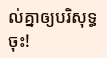ល់គ្នាឲ្យបរិសុទ្ធចុះ!